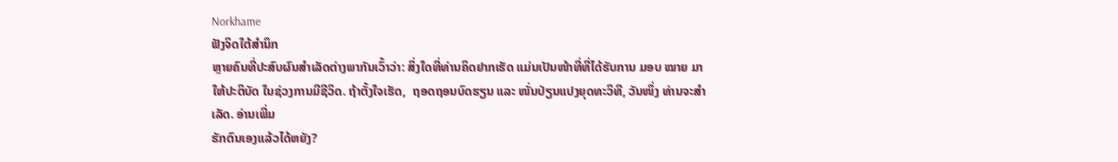Norkhame
ຟັງຈິດໃຕ້ສຳນຶກ
ຫຼາຍຄົນທີ່ປະສົບຜົນສຳເລັດຕ່າງພາກັນເວົ້າວ່າ: ສິ່ງໃດທີ່ທ່ານຄິດຢາກເຮັດ ແມ່ນເປັນໜ້າທີ່ທີ່ໄດ້ຮັບການ ມອບ ໝາຍ ມາໃຫ້ປະຕິບັດ ໃນຊ່ວງການມີຊີວິດ. ຖ້າຕັ້ງໃຈເຮັດ,  ຖອດຖອນບົດຮຽນ ແລະ ໜັ່ນປ່ຽນແປງຍຸດທະວິທີ, ວັນໜຶ່ງ ທ່ານຈະສຳເລັດ. ອ່ານເພີ່ມ
ຮັກຕົນເອງແລ້ວໄດ້ຫຍັງ?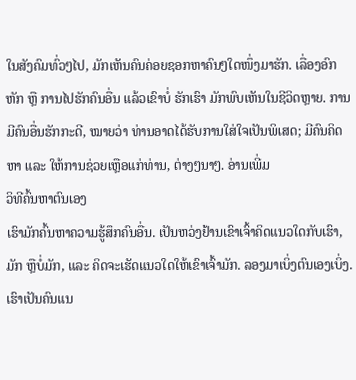ໃນສັງຄົມທົ່ວໆໄປ, ມັກເຫັນຄົນຄ່ອຍຊອກຫາຄົນໆໃດໜຶ່ງມາຮັກ. ເລື່ອງອົກຫັກ ຫຼື ການໄປຮັກຄົນອື່ນ ແລ້ວເຂົາບໍ່ ຮັກເຮົາ ມັກພົບເຫັນໃນຊີວິດຫຼາຍ. ການມີຄົນອື່ນຮັກກະດີ, ໝາຍວ່າ ທ່ານອາດໄດ້ຮັບການໃສ່ໃຈເປັນພິເສດ; ມີຄົນຄິດຫາ ແລະ ໃຫ້ການຊ່ວຍເຫຼືອແກ່ທ່ານ, ຕ່າງໆນາໆ. ອ່ານເພີ່ມ
ວິທີຄົ້ນຫາຕົນເອງ
ເຮົາມັກຄົ້ນຫາຄວາມຮູ້ສຶກຄົນອື່ນ. ເປັນຫວ່ງຢ້ານເຂົາເຈົ້າຄິດແນວໃດກັບເຮົາ, ມັກ ຫຼືບໍ່ມັກ, ແລະ ຄິດຈະເຮັດແນວໃດໃຫ້ເຂົາເຈົ້າມັກ. ລອງມາເບິ່ງຕົນເອງເບິ່ງ. ເຮົາເປັນຄົນແນ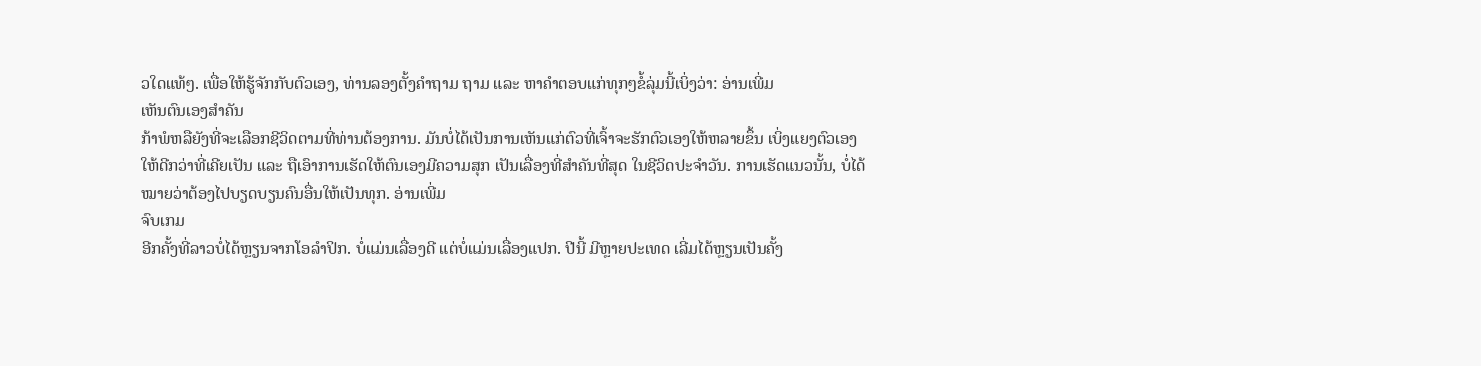ວໃດແທ້ໆ. ເພື່ອໃຫ້ຮູ້ຈັກກັບຕົວເອງ, ທ່ານລອງຕັ້ງຄຳຖາມ ຖາມ ແລະ ຫາຄຳຕອບແກ່ທຸກໆຂໍ້ລຸ່ມນີ້ເບິ່ງວ່າ: ອ່ານເພີ່ມ
ເຫັນຕົນເອງສຳຄັນ
ກ້າພໍຫລືຍັງທີ່ຈະເລືອກຊີວິດຕາມທີ່ທ່ານຕ້ອງການ. ມັນບໍ່ໄດ້ເປັນການເຫັນແກ່ຕົວທີ່ເຈົ້າຈະຮັກຕົວເອງໃຫ້ຫລາຍຂຶ້ນ ເບິ່ງແຍງຕົວເອງໃຫ້ດີກວ່າທີ່ເຄີຍເປັນ ແລະ ຖືເອົາການເຮັດໃຫ້ຕົນເອງມີຄວາມສຸກ ເປັນເລື່ອງທີ່ສຳຄັນທີ່ສຸດ ໃນຊີວິດປະຈຳວັນ. ການເຮັດແນວນັ້ນ, ບໍ່ໄດ້ໝາຍວ່າຕ້ອງໄປບຽດບຽນຄົນອື່ນໃຫ້ເປັນທຸກ. ອ່ານເພີ່ມ
ຈົບເກມ
ອີກຄັ້ງທີ່ລາວບໍ່ໄດ້ຫຼຽນຈາກໂອລຳປິກ. ບໍ່ແມ່ນເລື່ອງດີ ແຕ່ບໍ່ແມ່ນເລື່ອງແປກ. ປີນີ້ ມີຫຼາຍປະເທດ ເລີ່ມໄດ້ຫຼຽນເປັນຄັ້ງ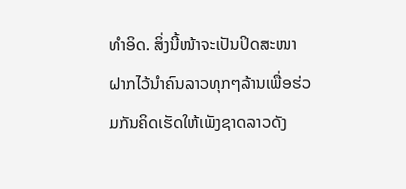ທຳອິດ. ສິ່ງນີ້ໜ້າຈະເປັນປິດສະໜາ ຝາກໄວ້ນຳຄົນລາວທຸກໆລ້ານເພື່ອຮ່ວມກັນຄິດເຮັດໃຫ້ເພັງຊາດລາວດັງ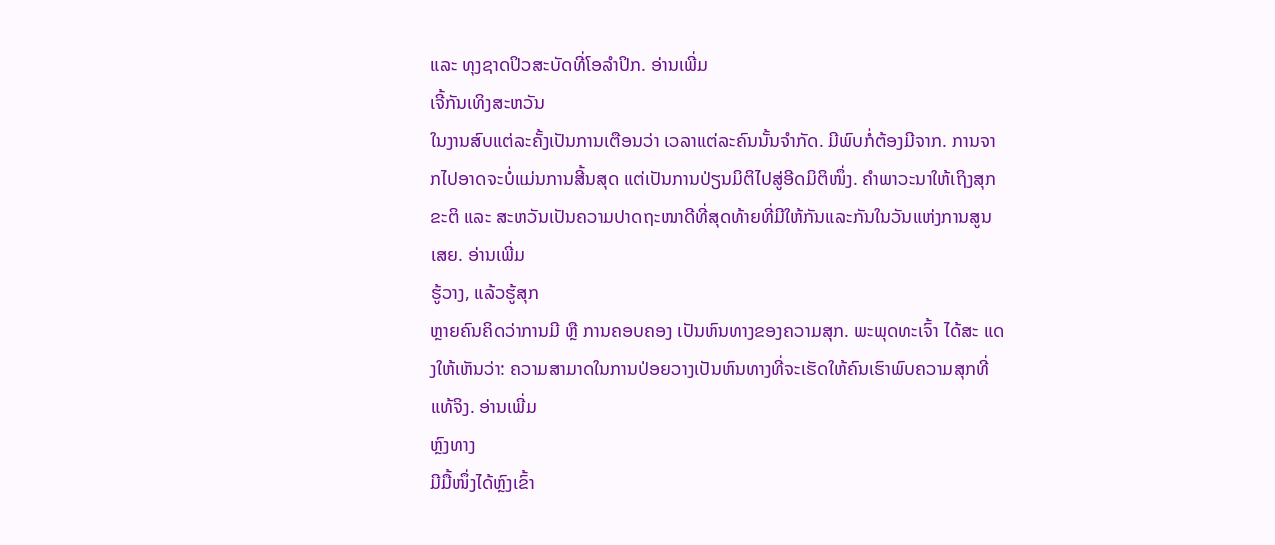ແລະ ທຸງຊາດປິວສະບັດທີ່ໂອລຳປິກ. ອ່ານເພີ່ມ
ເຈີ້ກັນເທິງສະຫວັນ
ໃນງານສົບແຕ່ລະຄັ້ງເປັນການເຕືອນວ່າ ເວລາແຕ່ລະຄົນນັ້ນຈຳກັດ. ມີພົບກໍ່ຕ້ອງມີຈາກ. ການຈາກໄປອາດຈະບໍ່ແມ່ນການສີ້ນສຸດ ແຕ່ເປັນການປ່ຽນມິຕິໄປສູ່ອີດມິຕິໜຶ່ງ. ຄຳພາວະນາໃຫ້ເຖິງສຸກຂະຕິ ແລະ ສະຫວັນເປັນຄວາມປາດຖະໜາດີທີ່ສຸດທ້າຍທີ່ມີໃຫ້ກັນແລະກັນໃນວັນແຫ່ງການສູນເສຍ. ອ່ານເພີ່ມ
ຮູ້ວາງ, ແລ້ວຮູ້ສຸກ
ຫຼາຍຄົນຄິດວ່າການມີ ຫຼື ການຄອບຄອງ ເປັນຫົນທາງຂອງຄວາມສຸກ. ພະພຸດທະເຈົ້າ ໄດ້ສະ ແດງໃຫ້ເຫັນວ່າ: ຄວາມສາມາດໃນການປ່ອຍວາງເປັນຫົນທາງທີ່ຈະເຮັດໃຫ້ຄົນເຮົາພົບຄວາມສຸກທີ່ ແທ້ຈິງ. ອ່ານເພີ່ມ
ຫຼົງທາງ
ມີມື້ໜຶ່ງໄດ້ຫຼົງເຂົ້າ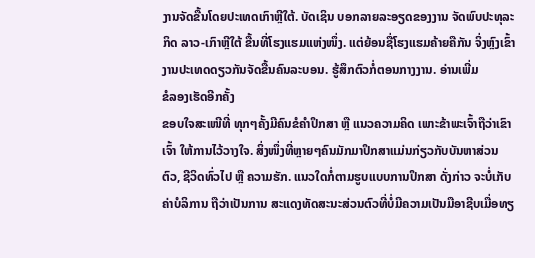ງານຈັດຂື້ນໂດຍປະເທດເກົາຫຼີໃຕ້. ບັດເຊິນ ບອກລາຍລະອຽດຂອງງານ ຈັດພົບປະທຸລະກິດ ລາວ-ເກົາຫຼີໃຕ້ ຂື້ນທີ່ໂຮງແຮມແຫ່ງໜຶ່ງ. ແຕ່ຍ້ອນຊື່ໂຮງແຮມຄ້າຍຄືກັນ ຈິ່ງຫຼົງເຂົ້າງານປະເທດດຽວກັນຈັດຂື້ນຄົນລະບອນ. ຮູ້ສຶກຕົວກໍ່ຕອນກາງງານ. ອ່ານເພີ່ມ
ຂໍລອງເຮັດອີກຄັ້ງ
ຂອບໃຈສະເໜີທີ່ ທຸກໆຄັ້ງມີຄົນຂໍຄຳປຶກສາ ຫຼື ແນວຄວາມຄິດ ເພາະຂ້າພະເຈົ້າຖືວ່າເຂົາເຈົ້າ ໃຫ້ການໄວ້ວາງໃຈ. ສິ່ງໜຶ່ງທີ່ຫຼາຍໆຄົນມັກມາປຶກສາແມ່ນກ່ຽວກັບບັນຫາສ່ວນຕົວ, ຊີວິດທົ່ວໄປ ຫຼື ຄວາມຮັກ. ແນວໃດກໍ່ຕາມຮູບແບບການປຶກສາ ດັ່ງກ່າວ ຈະບໍ່ເກັບຄ່າບໍລິການ ຖືວ່າເປັນການ ສະແດງທັດສະນະສ່ວນຕົວທີ່ບໍ່ມີຄວາມເປັນມືອາຊີບເມື່ອທຽ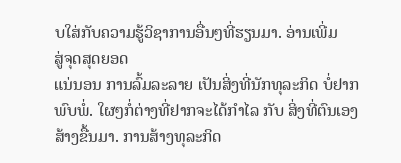ບໃສ່ກັບຄວາມຮູ້ວິຊາການອື່ນໆທີ່ຮຽນມາ. ອ່ານເພີ່ມ
ສູ່ຈຸດສຸດຍອດ
ແນ່ນອນ ການລົ້ມລະລາຍ ເປັນສິ່ງທີ່ນັກທຸລະກິດ ບໍ່ຢາກພົບພໍ່. ໃຜໆກໍ່ຕ່າງທີ່ຢາກຈະໄດ້ກຳໄລ ກັບ ສິ່ງທີ່ຕົນເອງສ້າງຂື້ນມາ. ການສ້າງທຸລະກິດ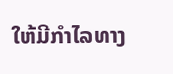ໃຫ້ມີກຳໄລທາງ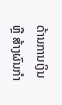ດ້ານການເງິນ ຫຼື ສ້າງຜົນກຳ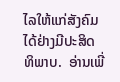ໄລໃຫ້ແກ່ສັງຄົມໄດ້ຢ່າງມີປະສິດທິພາບ.  ອ່ານເພີ່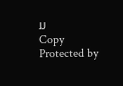ມ
Copy Protected by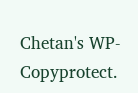Chetan's WP-Copyprotect.